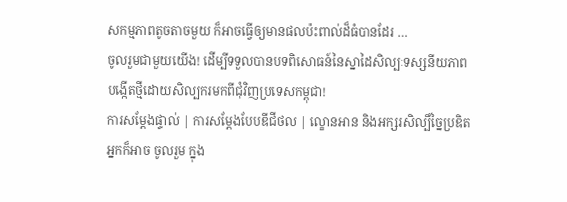សកម្មភាពតូចតាចមួយ ក៏អាចធ្វើឲ្យមានផលប៉ះពាល់ដ៏ធំបានដែរ …
ចូលរួមជាមួយយើង! ដើម្បីទទួលបានបទពិសោធន៍នៃស្នាដៃសិល្បៈទស្សនីយភាព
បង្កើតថ្មីដោយសិល្បករមកពីជុំវិញប្រទេសកម្ពុជា!
ការសម្តែងផ្ទាល់ | ការសម្តែងបែបឌីជីថល | ល្ខោនអាន និងអក្សរសិល្បិ៍ច្នៃប្រឌិត
អ្នកក៏អាច ចូលរួម ក្នុង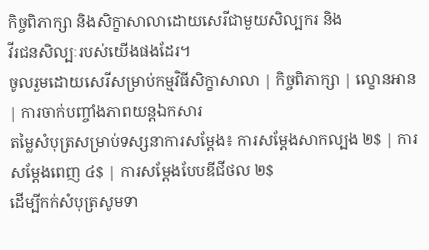កិច្ចពិភាក្សា និងសិក្ខាសាលាដោយសេរីជាមួយសិល្បករ និង
វីរជនសិល្បៈរបស់យើងផងដែរ។
ចូលរួមដោយសេរីសម្រាប់កម្មវិធីសិក្ខាសាលា | កិច្ចពិភាក្សា | ល្ខោនអាន | ការចាក់បញ្ចាំងភាពយន្តឯកសារ
តម្លៃសំបុត្រសម្រាប់ទស្សនាការសម្តែង៖ ការសម្តែងសាកល្បង ២$ | ការសម្តែងពេញ ៤$ | ការសម្តែងបែបឌីជីថល ២$
ដើម្បីកក់សំបុត្រសូមទា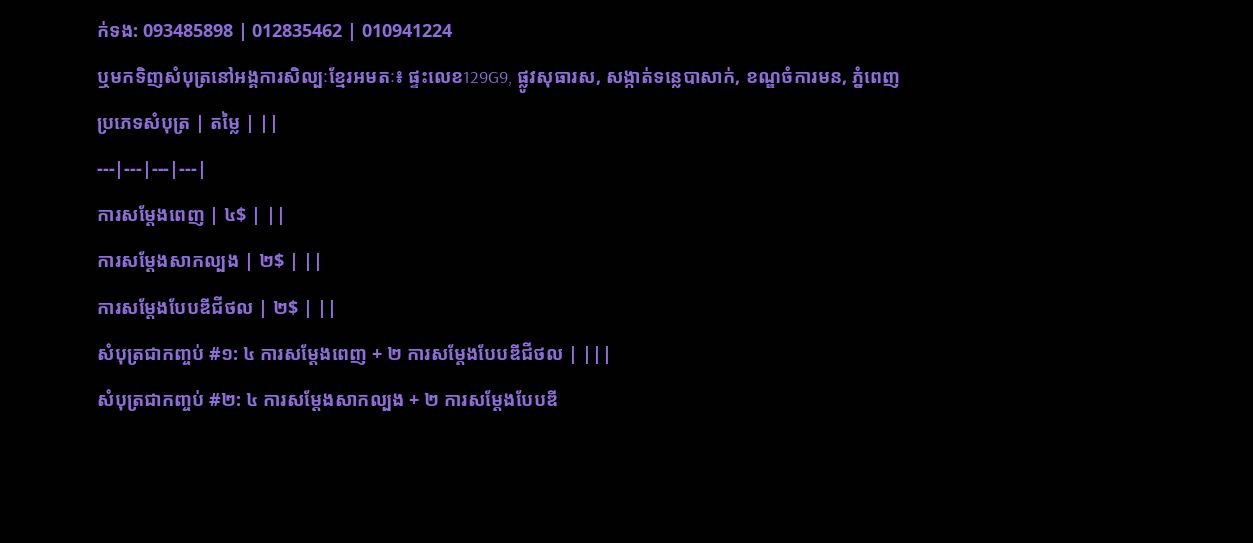ក់ទង: 093485898 | 012835462 | 010941224
ឬមកទិញសំបុត្រនៅអង្គការសិល្បៈខ្មែរអមតៈ៖ ផ្ទះលេខ129G9, ផ្លូវសុធារស, សង្កាត់ទន្លេបាសាក់, ខណ្ឌចំការមន, ភ្នំពេញ
ប្រភេទសំបុត្រ | តម្លៃ | ||
---|---|---|---|
ការសម្តែងពេញ | ៤$ | ||
ការសម្តែងសាកល្បង | ២$ | ||
ការសម្តែងបែបឌីជីថល | ២$ | ||
សំបុត្រជាកញ្ចប់ #១: ៤ ការសម្តែងពេញ + ២ ការសម្តែងបែបឌីជីថល | |||
សំបុត្រជាកញ្ចប់ #២: ៤ ការសម្តែងសាកល្បង + ២ ការសម្តែងបែបឌី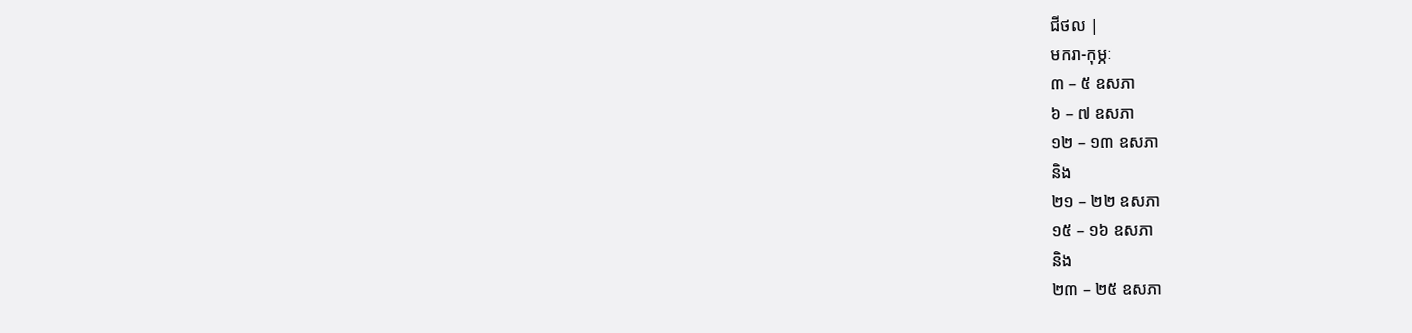ជីថល |
មករា-កុម្ភៈ
៣ – ៥ ឧសភា
៦ – ៧ ឧសភា
១២ – ១៣ ឧសភា
និង
២១ – ២២ ឧសភា
១៥ – ១៦ ឧសភា
និង
២៣ – ២៥ ឧសភា